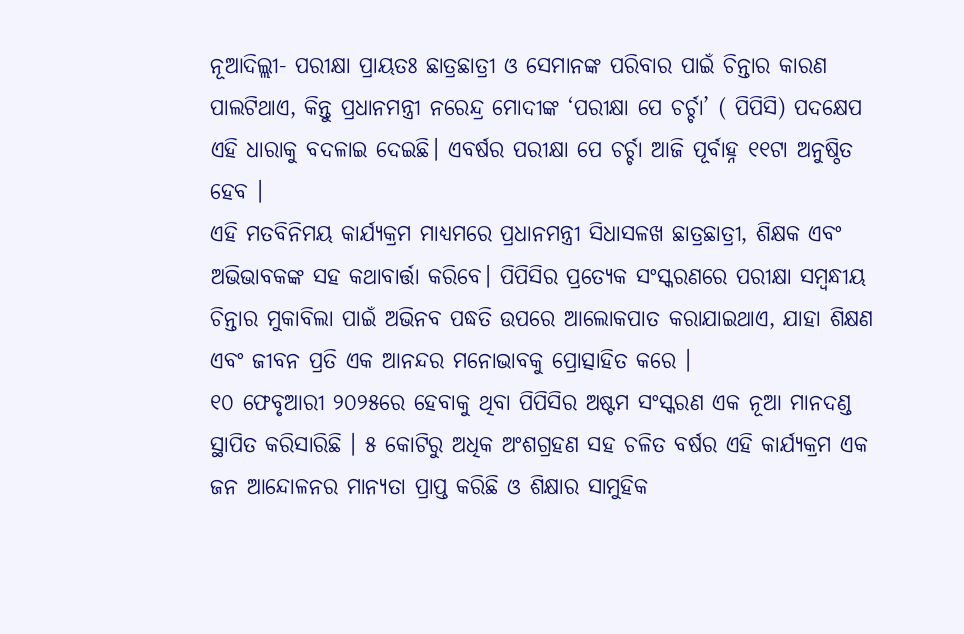ନୂଆଦିଲ୍ଲୀ- ପରୀକ୍ଷା ପ୍ରାୟତଃ ଛାତ୍ରଛାତ୍ରୀ ଓ ସେମାନଙ୍କ ପରିବାର ପାଇଁ ଚିନ୍ତାର କାରଣ ପାଲଟିଥାଏ, କିନ୍ତୁ ପ୍ରଧାନମନ୍ତ୍ରୀ ନରେନ୍ଦ୍ର ମୋଦୀଙ୍କ ‘ପରୀକ୍ଷା ପେ ଚର୍ଚ୍ଚା’ ( ପିପିସି) ପଦକ୍ଷେପ ଏହି ଧାରାକୁ ବଦଳାଇ ଦେଇଛି। ଏବର୍ଷର ପରୀକ୍ଷା ପେ ଚର୍ଚ୍ଚା ଆଜି ପୂର୍ବାହ୍ନ ୧୧ଟା ଅନୁଷ୍ଠିତ ହେବ ।
ଏହି ମତବିନିମୟ କାର୍ଯ୍ୟକ୍ରମ ମାଧ୍ୟମରେ ପ୍ରଧାନମନ୍ତ୍ରୀ ସିଧାସଳଖ ଛାତ୍ରଛାତ୍ରୀ, ଶିକ୍ଷକ ଏବଂ ଅଭିଭାବକଙ୍କ ସହ କଥାବାର୍ତ୍ତା କରିବେ। ପିପିସିର ପ୍ରତ୍ୟେକ ସଂସ୍କରଣରେ ପରୀକ୍ଷା ସମ୍ବନ୍ଧୀୟ ଚିନ୍ତାର ମୁକାବିଲା ପାଇଁ ଅଭିନବ ପଦ୍ଧତି ଉପରେ ଆଲୋକପାତ କରାଯାଇଥାଏ, ଯାହା ଶିକ୍ଷଣ ଏବଂ ଜୀବନ ପ୍ରତି ଏକ ଆନନ୍ଦର ମନୋଭାବକୁ ପ୍ରୋତ୍ସାହିତ କରେ ।
୧୦ ଫେବୃଆରୀ ୨୦୨୫ରେ ହେବାକୁ ଥିବା ପିପିସିର ଅଷ୍ଟମ ସଂସ୍କରଣ ଏକ ନୂଆ ମାନଦଣ୍ଡ ସ୍ଥାପିତ କରିସାରିଛି । ୫ କୋଟିରୁ ଅଧିକ ଅଂଶଗ୍ରହଣ ସହ ଚଳିତ ବର୍ଷର ଏହି କାର୍ଯ୍ୟକ୍ରମ ଏକ ଜନ ଆନ୍ଦୋଳନର ମାନ୍ୟତା ପ୍ରାପ୍ତ କରିଛି ଓ ଶିକ୍ଷାର ସାମୁହିକ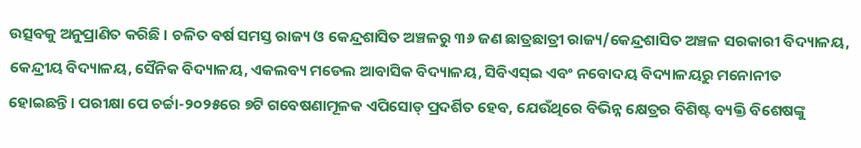ଉତ୍ସବକୁ ଅନୁପ୍ରାଣିତ କରିଛି । ଚଳିତ ବର୍ଷ ସମସ୍ତ ରାଜ୍ୟ ଓ କେନ୍ଦ୍ରଶାସିତ ଅଞ୍ଚଳରୁ ୩୬ ଜଣ ଛାତ୍ରଛାତ୍ରୀ ରାଜ୍ୟ/କେନ୍ଦ୍ରଶାସିତ ଅଞ୍ଚଳ ସରକାରୀ ବିଦ୍ୟାଳୟ, କେନ୍ଦ୍ରୀୟ ବିଦ୍ୟାଳୟ, ସୈନିକ ବିଦ୍ୟାଳୟ, ଏକଲବ୍ୟ ମଡେଲ ଆବାସିକ ବିଦ୍ୟାଳୟ, ସିବିଏସ୍ଇ ଏବଂ ନବୋଦୟ ବିଦ୍ୟାଳୟରୁ ମନୋନୀତ ହୋଇଛନ୍ତି। ପରୀକ୍ଷା ପେ ଚର୍ଚ୍ଚା-୨୦୨୫ରେ ୭ଟି ଗବେଷଣାମୂଳକ ଏପିସୋଡ୍ ପ୍ରଦର୍ଶିତ ହେବ, ଯେଉଁଥିରେ ବିଭିନ୍ନ କ୍ଷେତ୍ରର ବିଶିଷ୍ଟ ବ୍ୟକ୍ତି ବିଶେଷଙ୍କୁ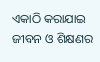ଏକାଠି କରାଯାଇ ଜୀବନ ଓ ଶିକ୍ଷଣର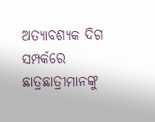ଅତ୍ୟାବଶ୍ୟକ ଦିଗ ସମ୍ପର୍କରେ ଛାତ୍ରଛାତ୍ରୀମାନଙ୍କୁ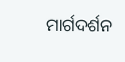ମାର୍ଗଦର୍ଶନ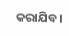କରାଯିବ।